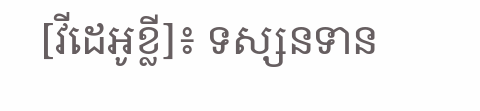[វីដេអូខ្លី]៖ ទស្សនទាន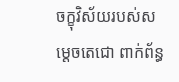ចក្ខុវិស័យរបស់សម្ដេចតេជោ ពាក់ព័ន្ធ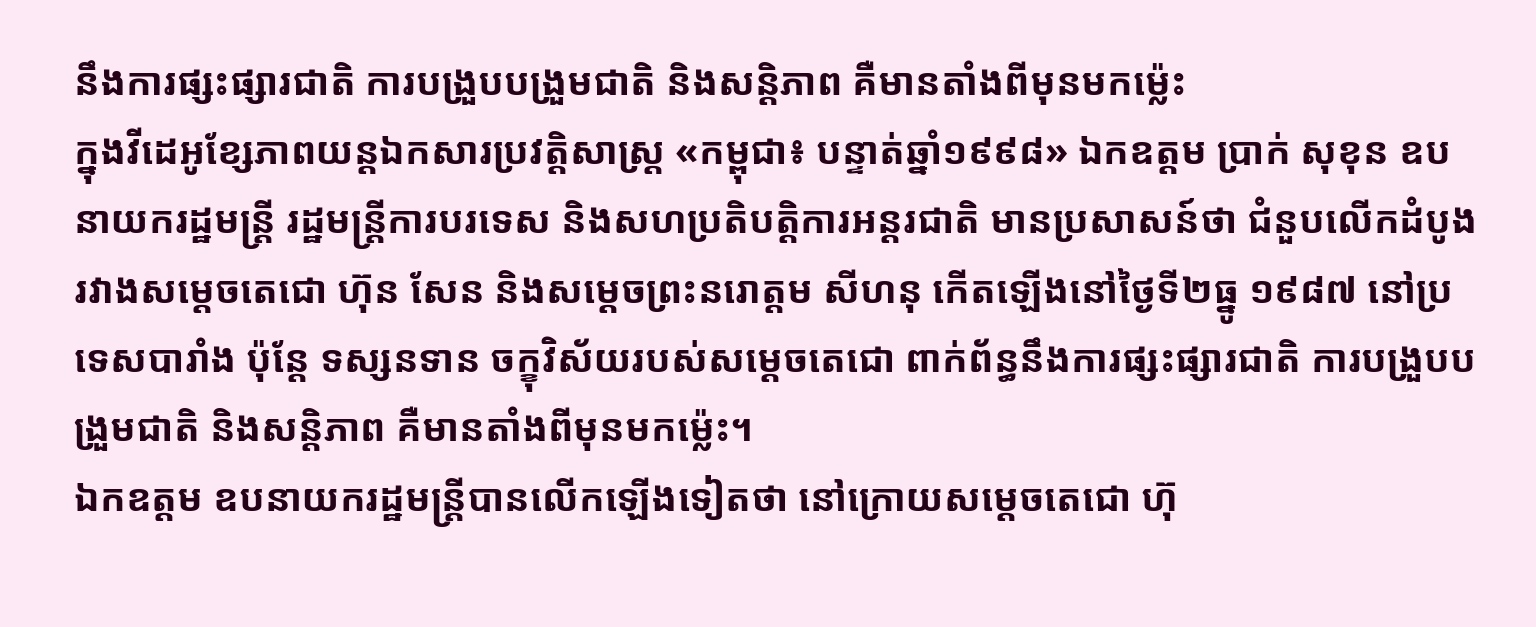នឹងការផ្សះផ្សារជាតិ ការបង្រួបបង្រួមជាតិ និងសន្តិភាព គឺមានតាំងពីមុនមកម្ល៉េះ
ក្នុងវីដេអូខ្សែភាពយន្តឯកសារប្រវត្តិសាស្ត្រ «កម្ពុជា៖ បន្ទាត់ឆ្នាំ១៩៩៨» ឯកឧត្តម ប្រាក់ សុខុន ឧបនាយករដ្ឋមន្រ្តី រដ្ឋមន្រ្តីការបរទេស និងសហប្រតិបត្តិការអន្តរជាតិ មានប្រសាសន៍ថា ជំនួបលើកដំបូងរវាងសម្ដេចតេជោ ហ៊ុន សែន និងសម្ដេចព្រះនរោត្ដម សីហនុ កើតឡើងនៅថ្ងៃទី២ធ្នូ ១៩៨៧ នៅប្រទេសបារាំង ប៉ុន្តែ ទស្សនទាន ចក្ខុវិស័យរបស់សម្ដេចតេជោ ពាក់ព័ន្ធនឹងការផ្សះផ្សារជាតិ ការបង្រួបបង្រួមជាតិ និងសន្តិភាព គឺមានតាំងពីមុនមកម្ល៉េះ។
ឯកឧត្ដម ឧបនាយករដ្ឋមន្ត្រីបានលើកឡើងទៀតថា នៅក្រោយសម្ដេចតេជោ ហ៊ុ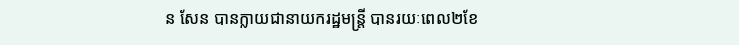ន សែន បានក្លាយជានាយករដ្ឋមន្ត្រី បានរយៈពេល២ខែ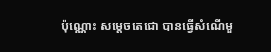ប៉ុណ្ណោះ សម្ដេចតេជោ បានធ្វើសំណើមួ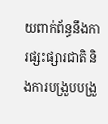យពាក់ព័ន្ធនឹងការផ្សះផ្សារជាតិ និងការបង្រួបបង្រួ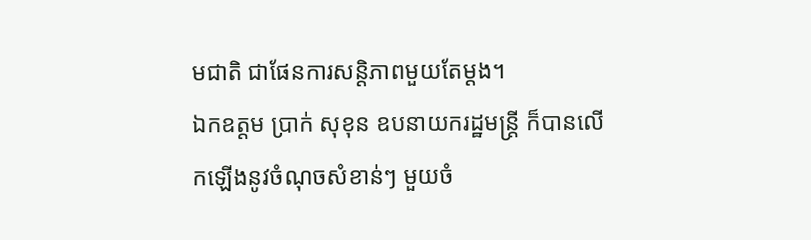មជាតិ ជាផែនការសន្តិភាពមួយតែម្តង។
ឯកឧត្តម ប្រាក់ សុខុន ឧបនាយករដ្ឋមន្រ្តី ក៏បានលើកឡើងនូវចំណុចសំខាន់ៗ មួយចំ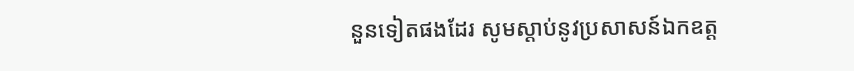នួនទៀតផងដែរ សូមស្ដាប់នូវប្រសាសន៍ឯកឧត្ដ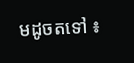មដូចតទៅ ៖